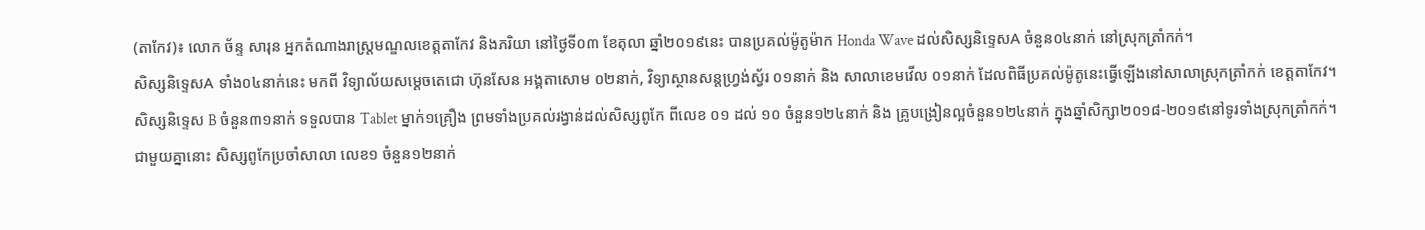(តាកែវ)៖ លោក ច័ន្ទ សារុន អ្នកតំណាងរាស្ត្រមណ្ឌលខេត្តតាកែវ និងភរិយា នៅថ្ងៃទី០៣ ខែតុលា ឆ្នាំ២០១៩នេះ បានប្រគល់ម៉ូតូម៉ាក Honda Wave ដល់សិស្សនិទេ្ទសA ចំនួន០៤នាក់ នៅស្រុកត្រាំកក់។
សិស្សនិទ្ទេសA ទាំង០៤នាក់នេះ មកពី វិទ្យាល័យសម្តេចតេជោ ហ៊ុនសែន អង្គតាសោម ០២នាក់, វិទ្យាស្ថានសន្តហ្រ្វង់ស្វ័រ ០១នាក់ និង សាលាខេមវើល ០១នាក់ ដែលពិធីប្រគល់ម៉ូតូនេះធ្វើឡើងនៅសាលាស្រុកត្រាំកក់ ខេត្តតាកែវ។
សិស្សនិទេ្ទស B ចំនួន៣១នាក់ ទទួលបាន Tablet ម្នាក់១គ្រឿង ព្រមទាំងប្រគល់រង្វាន់ដល់សិស្សពូកែ ពីលេខ ០១ ដល់ ១០ ចំនួន១២៤នាក់ និង គ្រូបង្រៀនល្អចំនួន១២៤នាក់ ក្នុងឆ្នាំសិក្សា២០១៨-២០១៩នៅទូរទាំងស្រុកត្រាំកក់។
ជាមួយគ្នានោះ សិស្សពូកែប្រចាំសាលា លេខ១ ចំនួន១២នាក់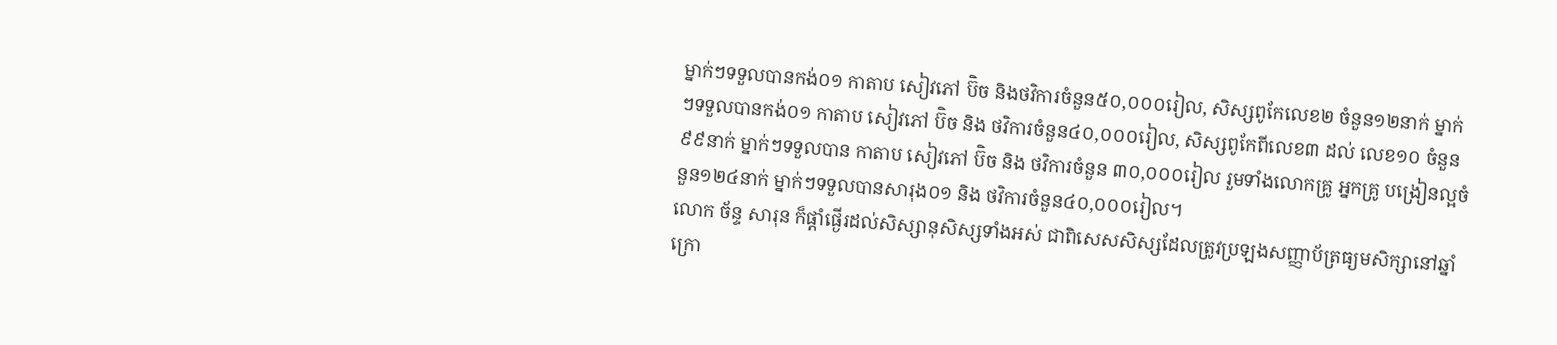ម្នាក់ៗទទួលបានកង់០១ កាតាប សៀវភៅ ប៊ិច និងថវិការចំនួន៥០,០០០រៀល, សិស្សពូកែលេខ២ ចំនួន១២នាក់ ម្នាក់ៗទទួលបានកង់០១ កាតាប សៀវភៅ ប៊ិច និង ថវិការចំនួន៤០,០០០រៀល, សិស្សពូកែពីលេខ៣ ដល់ លេខ១០ ចំនួន៩៩នាក់ ម្នាក់ៗទទួលបាន កាតាប សៀវភៅ ប៊ិច និង ថវិការចំនួន ៣០,០០០រៀល រួមទាំងលោកគ្រូ អ្នកគ្រូ បង្រៀនល្អចំនួន១២៤នាក់ ម្នាក់ៗទទួលបានសារុង០១ និង ថវិការចំនួន៤០,០០០រៀល។
លោក ច័ន្ទ សារុន ក៏ផ្តាំផ្ងើរដល់សិស្សានុសិស្សទាំងអស់ ជាពិសេសសិស្សដែលត្រូវប្រឡងសញ្ញាប័ត្រធ្យមសិក្សានៅឆ្នាំក្រោ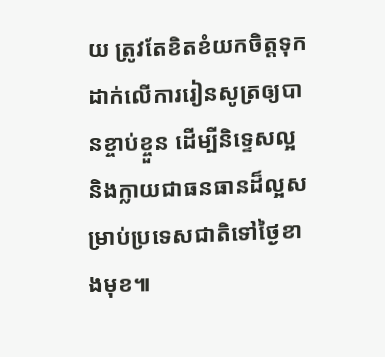យ ត្រូវតែខិតខំយកចិត្តទុកដាក់លើការរៀនសូត្រឲ្យបានខ្ចាប់ខ្ចួន ដើម្បីនិទ្ទេសល្អ និងក្លាយជាធនធានដ៏ល្អសម្រាប់ប្រទេសជាតិទៅថ្ងៃខាងមុខ៕